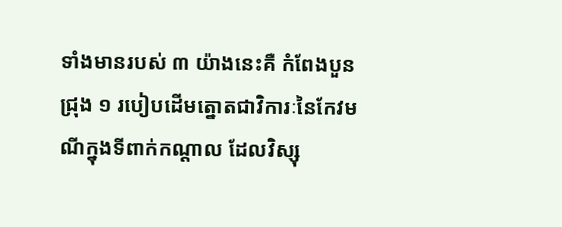ទាំងមានរបស់ ៣ យ៉ាងនេះគឺ កំពែងបួនជ្រុង ១ របៀបដើមត្នោតជាវិការៈនៃកែវមណីក្នុងទីពាក់កណ្តាល ដែលវិស្សុ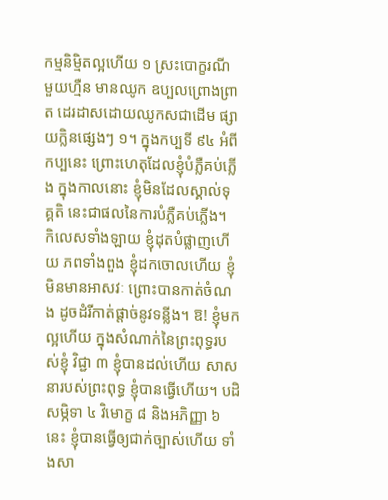កម្មនិម្មិតល្អហើយ ១ ស្រះបោក្ខរណីមួយហ្មឺន មានឈូក ឧប្បលព្រោងព្រាត ដេរដាសដោយឈូកសជាដើម ផ្សាយក្លិនផ្សេងៗ ១។ ក្នុងកប្បទី ៩៤ អំពីកប្បនេះ ព្រោះហេតុដែលខ្ញុំបំភ្លឺគប់ភ្លើង ក្នុងកាលនោះ ខ្ញុំមិនដែលស្គាល់ទុគ្គតិ នេះជាផលនៃការបំភ្លឺគប់ភ្លើង។ កិលេសទាំងឡាយ ខ្ញុំដុតបំផ្លាញហើយ ភពទាំងពួង ខ្ញុំដកចោលហើយ ខ្ញុំមិនមានអាសវៈ ព្រោះបានកាត់ចំណង ដូចដំរីកាត់ផ្តាច់នូវទន្លីង។ ឱ! ខ្ញុំមកល្អហើយ ក្នុងសំណាក់នៃព្រះពុទ្ធរបស់ខ្ញុំ វិជ្ជា ៣ ខ្ញុំបានដល់ហើយ សាសនារបស់ព្រះពុទ្ធ ខ្ញុំបានធ្វើហើយ។ បដិសម្ភិទា ៤ វិមោក្ខ ៨ និងអភិញ្ញា ៦ នេះ ខ្ញុំបានធ្វើឲ្យជាក់ច្បាស់ហើយ ទាំងសា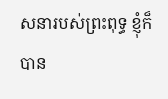សនារបស់ព្រះពុទ្ធ ខ្ញុំក៏បាន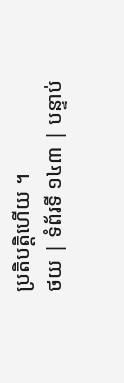ប្រតិបតិ្តហើយ ។
ថយ | ទំព័រទី ១៤៣ | បន្ទាប់